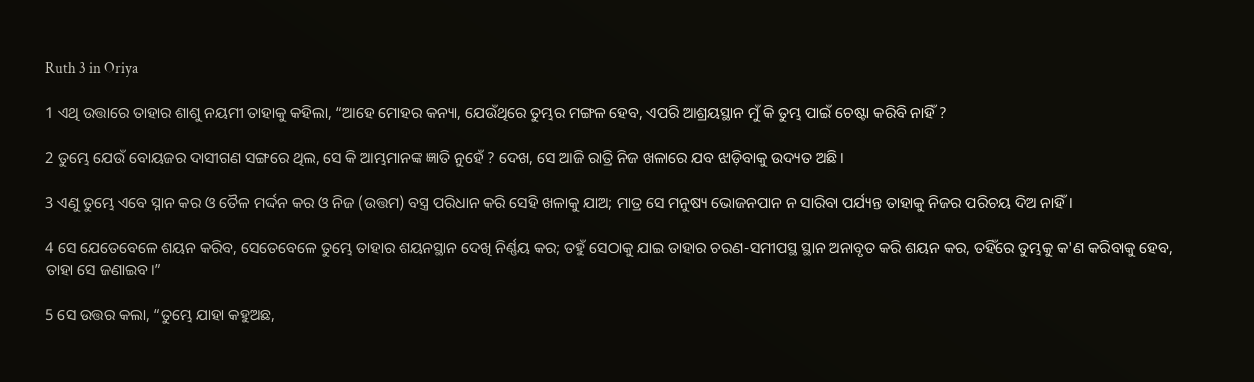Ruth 3 in Oriya

1 ଏଥି ଉତ୍ତାରେ ତାହାର ଶାଶୁ ନୟମୀ ତାହାକୁ କହିଲା, “ଆହେ ମୋହର କନ୍ୟା, ଯେଉଁଥିରେ ତୁମ୍ଭର ମଙ୍ଗଳ ହେବ, ଏପରି ଆଶ୍ରୟସ୍ଥାନ ମୁଁ କି ତୁମ୍ଭ ପାଇଁ ଚେଷ୍ଟା କରିବି ନାହିଁ ?

2 ତୁମ୍ଭେ ଯେଉଁ ବୋୟଜର ଦାସୀଗଣ ସଙ୍ଗରେ ଥିଲ, ସେ କି ଆମ୍ଭମାନଙ୍କ ଜ୍ଞାତି ନୁହେଁ ? ଦେଖ, ସେ ଆଜି ରାତ୍ରି ନିଜ ଖଳାରେ ଯବ ଝାଡ଼ିବାକୁ ଉଦ୍ୟତ ଅଛି।

3 ଏଣୁ ତୁମ୍ଭେ ଏବେ ସ୍ନାନ କର ଓ ତୈଳ ମର୍ଦ୍ଦନ କର ଓ ନିଜ (ଉତ୍ତମ) ବସ୍ତ୍ର ପରିଧାନ କରି ସେହି ଖଳାକୁ ଯାଅ; ମାତ୍ର ସେ ମନୁଷ୍ୟ ଭୋଜନପାନ ନ ସାରିବା ପର୍ଯ୍ୟନ୍ତ ତାହାକୁ ନିଜର ପରିଚୟ ଦିଅ ନାହିଁ।

4 ସେ ଯେତେବେଳେ ଶୟନ କରିବ, ସେତେବେଳେ ତୁମ୍ଭେ ତାହାର ଶୟନସ୍ଥାନ ଦେଖି ନିର୍ଣ୍ଣୟ କର; ତହୁଁ ସେଠାକୁ ଯାଇ ତାହାର ଚରଣ-ସମୀପସ୍ଥ ସ୍ଥାନ ଅନାବୃତ କରି ଶୟନ କର, ତହିଁରେ ତୁମ୍ଭକୁ କ'ଣ କରିବାକୁ ହେବ, ତାହା ସେ ଜଣାଇବ।”

5 ସେ ଉତ୍ତର କଲା, “ତୁମ୍ଭେ ଯାହା କହୁଅଛ,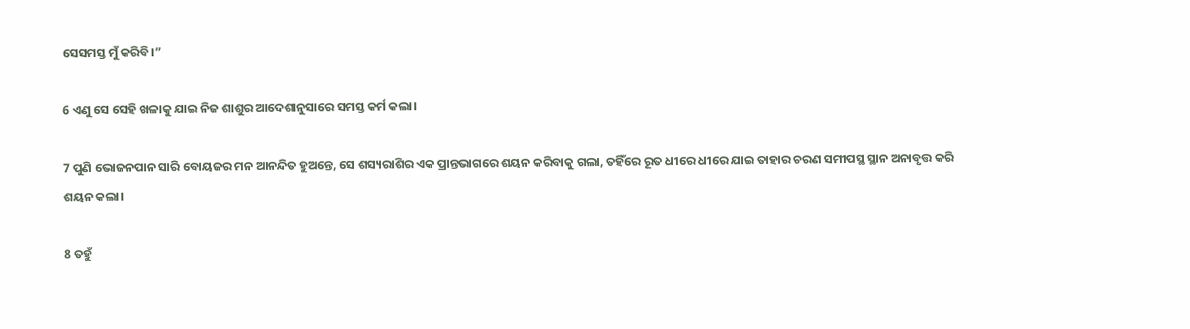ସେସମସ୍ତ ମୁଁ କରିବି।”

6 ଏଣୁ ସେ ସେହି ଖଳାକୁ ଯାଇ ନିଜ ଶାଶୁର ଆଦେଶାନୁସାରେ ସମସ୍ତ କର୍ମ କଲା।

7 ପୁଣି ଭୋଜନପାନ ସାରି ବୋୟଜର ମନ ଆନନ୍ଦିତ ହୁଅନ୍ତେ, ସେ ଶସ୍ୟରାଶିର ଏକ ପ୍ରାନ୍ତଭାଗରେ ଶୟନ କରିବାକୁ ଗଲା, ତହିଁରେ ରୂତ ଧୀରେ ଧୀରେ ଯାଇ ତାହାର ଚରଣ ସମୀପସ୍ଥ ସ୍ଥାନ ଅନାବୃତ୍ତ କରି ଶୟନ କଲା।

8 ତହୁଁ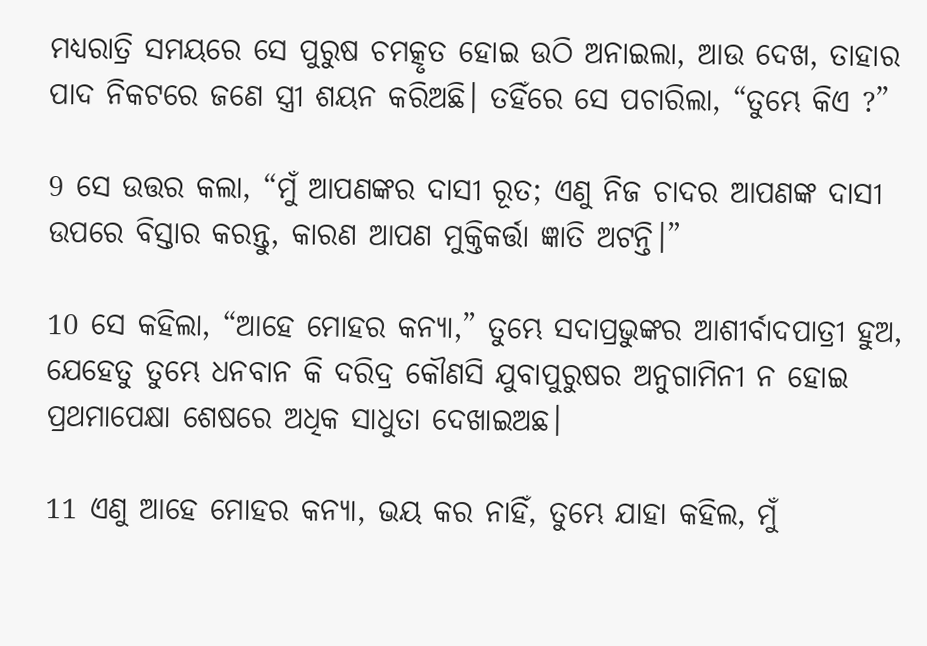ମଧ୍ୟରାତ୍ରି ସମୟରେ ସେ ପୁରୁଷ ଚମତ୍କୃତ ହୋଇ ଉଠି ଅନାଇଲା, ଆଉ ଦେଖ, ତାହାର ପାଦ ନିକଟରେ ଜଣେ ସ୍ତ୍ରୀ ଶୟନ କରିଅଛି। ତହିଁରେ ସେ ପଚାରିଲା, “ତୁମ୍ଭେ କିଏ ?”

9 ସେ ଉତ୍ତର କଲା, “ମୁଁ ଆପଣଙ୍କର ଦାସୀ ରୂତ; ଏଣୁ ନିଜ ଚାଦର ଆପଣଙ୍କ ଦାସୀ ଉପରେ ବିସ୍ତାର କରନ୍ତୁ, କାରଣ ଆପଣ ମୁକ୍ତିକର୍ତ୍ତା ଜ୍ଞାତି ଅଟନ୍ତି।”

10 ସେ କହିଲା, “ଆହେ ମୋହର କନ୍ୟା,” ତୁମ୍ଭେ ସଦାପ୍ରଭୁଙ୍କର ଆଶୀର୍ବାଦପାତ୍ରୀ ହୁଅ, ଯେହେତୁ ତୁମ୍ଭେ ଧନବାନ କି ଦରିଦ୍ର କୌଣସି ଯୁବାପୁରୁଷର ଅନୁଗାମିନୀ ନ ହୋଇ ପ୍ରଥମାପେକ୍ଷା ଶେଷରେ ଅଧିକ ସାଧୁତା ଦେଖାଇଅଛ।

11 ଏଣୁ ଆହେ ମୋହର କନ୍ୟା, ଭୟ କର ନାହିଁ, ତୁମ୍ଭେ ଯାହା କହିଲ, ମୁଁ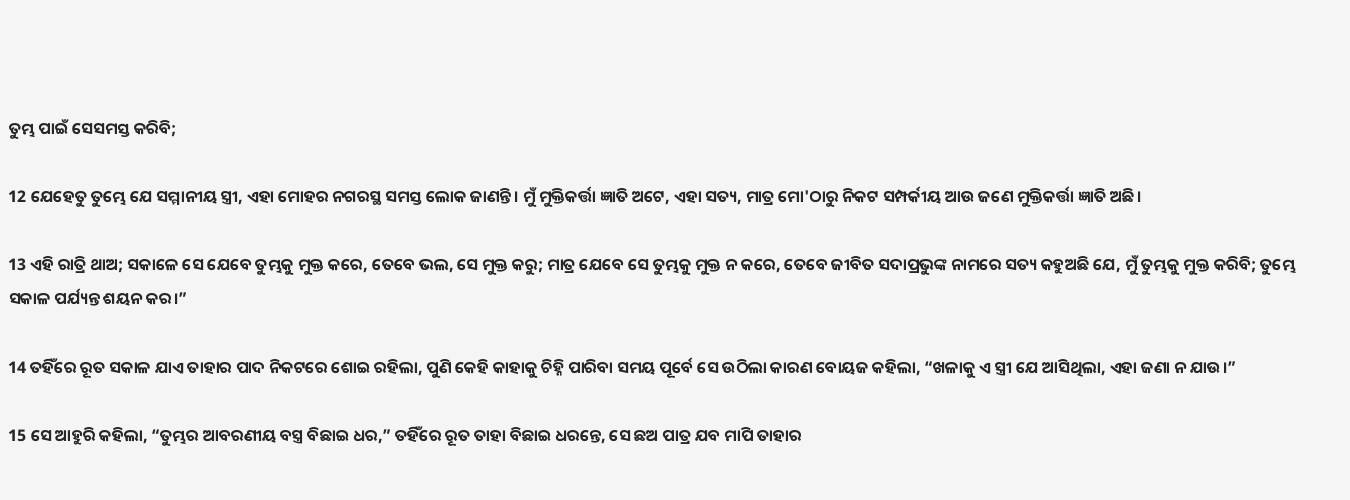ତୁମ୍ଭ ପାଇଁ ସେସମସ୍ତ କରିବି;

12 ଯେହେତୁ ତୁମ୍ଭେ ଯେ ସମ୍ମାନୀୟ ସ୍ତ୍ରୀ, ଏହା ମୋହର ନଗରସ୍ଥ ସମସ୍ତ ଲୋକ ଜାଣନ୍ତି। ମୁଁ ମୁକ୍ତିକର୍ତ୍ତା ଜ୍ଞାତି ଅଟେ, ଏହା ସତ୍ୟ, ମାତ୍ର ମୋ'ଠାରୁ ନିକଟ ସମ୍ପର୍କୀୟ ଆଉ ଜଣେ ମୁକ୍ତିକର୍ତ୍ତା ଜ୍ଞାତି ଅଛି।

13 ଏହି ରାତ୍ରି ଥାଅ; ସକାଳେ ସେ ଯେବେ ତୁମ୍ଭକୁ ମୁକ୍ତ କରେ, ତେବେ ଭଲ, ସେ ମୁକ୍ତ କରୁ; ମାତ୍ର ଯେବେ ସେ ତୁମ୍ଭକୁ ମୁକ୍ତ ନ କରେ, ତେବେ ଜୀବିତ ସଦାପ୍ରଭୁଙ୍କ ନାମରେ ସତ୍ୟ କହୁଅଛି ଯେ, ମୁଁ ତୁମ୍ଭକୁ ମୁକ୍ତ କରିବି; ତୁମ୍ଭେ ସକାଳ ପର୍ଯ୍ୟନ୍ତ ଶୟନ କର।”

14 ତହିଁରେ ରୂତ ସକାଳ ଯାଏ ତାହାର ପାଦ ନିକଟରେ ଶୋଇ ରହିଲା, ପୁଣି କେହି କାହାକୁ ଚିହ୍ନି ପାରିବା ସମୟ ପୂର୍ବେ ସେ ଉଠିଲା କାରଣ ବୋୟଜ କହିଲା, “ଖଳାକୁ ଏ ସ୍ତ୍ରୀ ଯେ ଆସିଥିଲା, ଏହା ଜଣା ନ ଯାଉ।”

15 ସେ ଆହୁରି କହିଲା, “ତୁମ୍ଭର ଆବରଣୀୟ ବସ୍ତ୍ର ବିଛାଇ ଧର,” ତହିଁରେ ରୂତ ତାହା ବିଛାଇ ଧରନ୍ତେ, ସେ ଛଅ ପାତ୍ର ଯବ ମାପି ତାହାର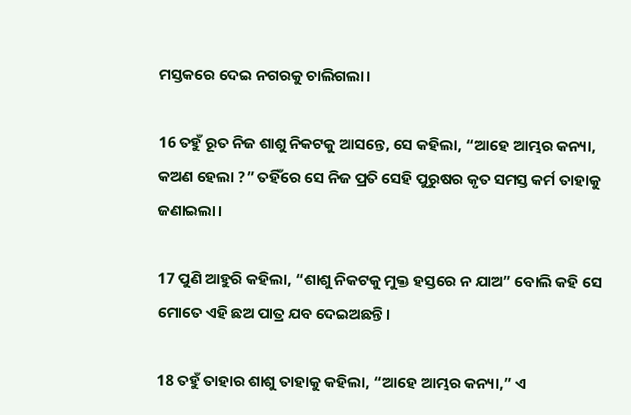ମସ୍ତକରେ ଦେଇ ନଗରକୁ ଚାଲିଗଲା।

16 ତହୁଁ ରୂତ ନିଜ ଶାଶୁ ନିକଟକୁ ଆସନ୍ତେ, ସେ କହିଲା, “ଆହେ ଆମ୍ଭର କନ୍ୟା, କଅଣ ହେଲା ?” ତହିଁରେ ସେ ନିଜ ପ୍ରତି ସେହି ପୁରୁଷର କୃତ ସମସ୍ତ କର୍ମ ତାହାକୁ ଜଣାଇଲା।

17 ପୁଣି ଆହୁରି କହିଲା, “ଶାଶୁ ନିକଟକୁ ମୁକ୍ତ ହସ୍ତରେ ନ ଯାଅ” ବୋଲି କହି ସେ ମୋତେ ଏହି ଛଅ ପାତ୍ର ଯବ ଦେଇଅଛନ୍ତି।

18 ତହୁଁ ତାହାର ଶାଶୁ ତାହାକୁ କହିଲା, “ଆହେ ଆମ୍ଭର କନ୍ୟା,” ଏ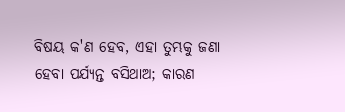ବିଷୟ କ'ଣ ହେବ, ଏହା ତୁମ୍ଭକୁ ଜଣା ହେବା ପର୍ଯ୍ୟନ୍ତ ବସିଥାଅ; କାରଣ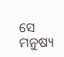ସେ ମନୁଷ୍ୟ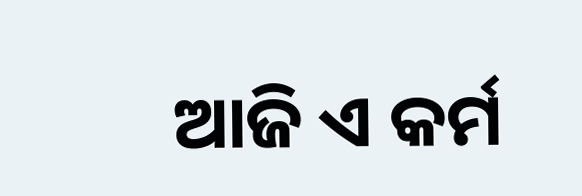ଆଜି ଏ କର୍ମ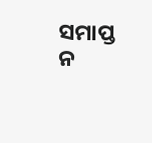ସମାପ୍ତ ନ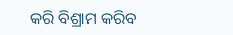କରି ବିଶ୍ରାମ କରିବ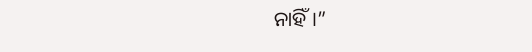ନାହିଁ।”